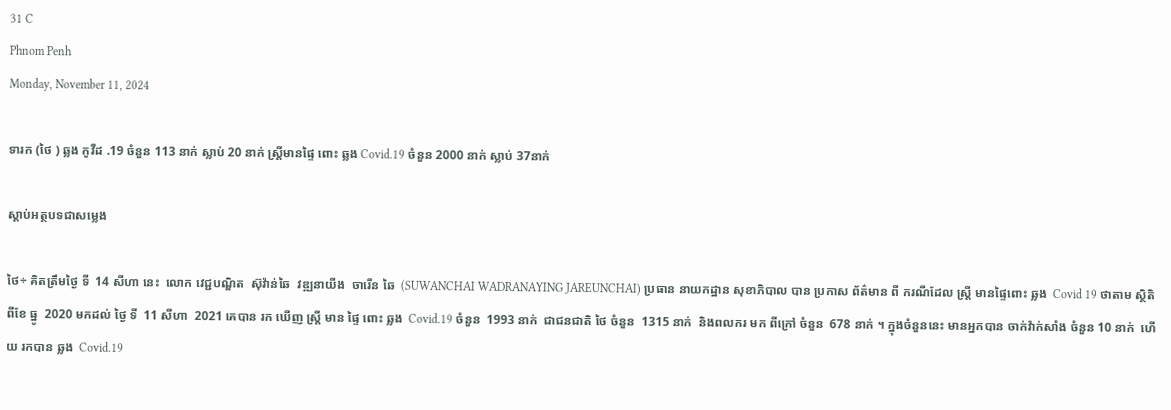31 C
Phnom Penh
Monday, November 11, 2024

ទារក (ថៃ ) ឆ្លង កូវីដ .19 ចំនួន 113 នាក់ ស្លាប់ 20 នាក់ ស្រី្តមានផ្ទៃ ពោះ ឆ្លង Covid.19 ចំនួន 2000 នាក់ ស្លាប់ 37នាក់

ស្តាប់អត្ថបទជាសម្លេង

ថៃ÷ គិតត្រឹមថ្ងៃ ទី  14 សីហា នេះ  លោក វេជ្ជបណ្ឌិត  ស៊ុវ៉ាន់ឆៃ  វឌ្ឍនាយីង  ចារើន ឆៃ  (SUWANCHAI WADRANAYING JAREUNCHAI) ប្រធាន នាយកដ្ឋាន សុខាភិបាល បាន ប្រកាស ព័ត៌មាន ពី ករណីដែល ស្ត្រី មានផ្ទៃពោះ ឆ្លង  Covid 19 ថាតាម ស្ថិតិពីខែ ធ្នូ  2020 មកដល់ ថ្ងៃ ទី  11 សីហា  2021 គេបាន រក ឃើញ ស្ដ្រី មាន ផ្ទៃ ពោះ ឆ្លង  Covid.19 ចំនួន  1993 នាក់  ជាជនជាតិ ថៃ ចំនួន  1315 នាក់  និងពលករ មក ពីក្រៅ ចំនួន  678 នាក់ ។ ក្នុងចំនួននេះ មានអ្នកបាន ចាក់វ៉ាក់សាំង ចំនួន 10 នាក់  ហើយ រកបាន ឆ្លង  Covid.19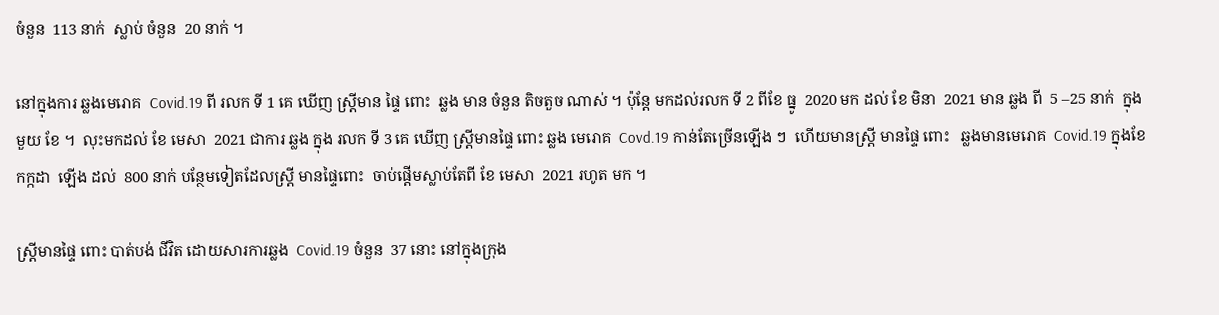ចំនួន  113 នាក់  ស្លាប់ ចំនួន  20 នាក់ ។

នៅក្នុងការ ឆ្លងមេរោគ  Covid.19 ពី រលក ទី 1 គេ ឃើញ ស្ដ្រីមាន ផ្ទៃ ពោះ  ឆ្លង មាន ចំនួន តិចតួច ណាស់ ។ ប៉ុន្តែ មកដល់រលក ទី 2 ពីខែ ធ្នូ  2020 មក ដល់ ខែ មិនា  2021 មាន ឆ្លង ពី  5 –25 នាក់  ក្នុង មួយ ខែ ។  លុះមកដល់ ខែ មេសា  2021 ជាការ ឆ្លង ក្នុង រលក ទី 3 គេ ឃើញ ស្ត្រីមានផ្ទៃ ពោះ ឆ្លង មេរោគ  Covd.19 កាន់តែច្រើនឡើង ៗ  ហើយមានស្ត្រី មានផ្ទៃ ពោះ   ឆ្លងមានមេរោគ  Covid.19 ក្នុងខែ កក្កដា  ឡើង ដល់  800 នាក់ បន្ថែមទៀតដែលស្ដ្រី មានផ្ទៃពោះ  ចាប់ផ្ដើមស្លាប់តែពី ខែ មេសា  2021 រហូត មក ។

ស្ដ្រីមានផ្ទៃ ពោះ បាត់បង់ ជីវិត ដោយសារការឆ្លង  Covid.19 ចំនួន  37 នោះ នៅក្នុងក្រុង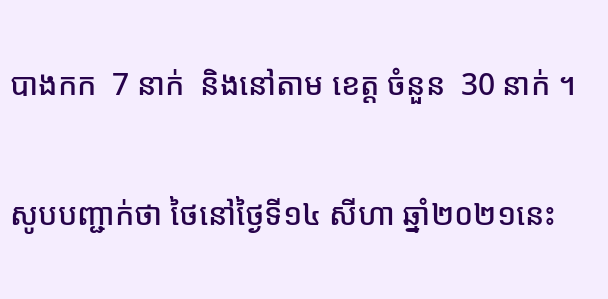បាងកក  7 នាក់  និងនៅតាម ខេត្ត ចំនួន  30 នាក់ ។

សូបបញ្ជាក់ថា ថៃនៅថ្ងៃទី១៤ សីហា ឆ្នាំ២០២១នេះ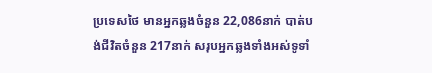ប្រទេសថៃ មានអ្នកឆ្លងចំនួន 22,086នាក់ បាត់បង់ជីវិតចំនួន 217នាក់ សរុបអ្នកឆ្លងទាំងអស់ទូទាំ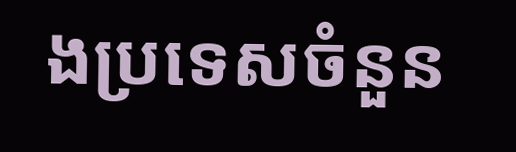ងប្រទេសចំនួន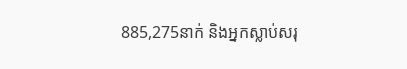885,275នាក់ និងអ្នកស្លាប់សរុ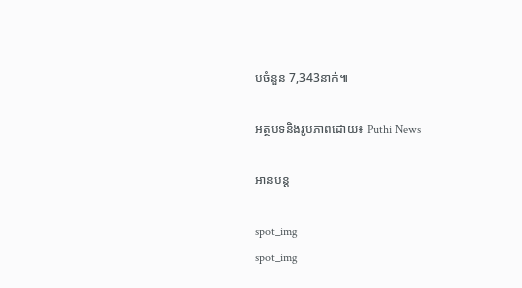បចំនួន 7,343នាក់៕

អត្ថបទនិងរូបភាពដោយ៖ Puthi News

អានបន្ត

spot_img
spot_img